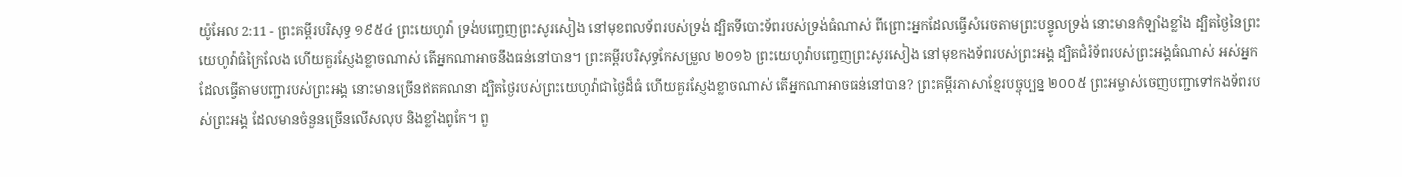យ៉ូអែល 2:11 - ព្រះគម្ពីរបរិសុទ្ធ ១៩៥៤ ព្រះយេហូវ៉ា ទ្រង់បញ្ចេញព្រះសូរសៀង នៅមុខពលទ័ពរបស់ទ្រង់ ដ្បិតទីបោះទ័ពរបស់ទ្រង់ធំណាស់ ពីព្រោះអ្នកដែលធ្វើសំរេចតាមព្រះបន្ទូលទ្រង់ នោះមានកំឡាំងខ្លាំង ដ្បិតថ្ងៃនៃព្រះយេហូវ៉ាធំក្រៃលែង ហើយគួរស្ញែងខ្លាចណាស់ តើអ្នកណាអាចនឹងធន់នៅបាន។ ព្រះគម្ពីរបរិសុទ្ធកែសម្រួល ២០១៦ ព្រះយេហូវ៉ាបញ្ចេញព្រះសូរសៀង នៅមុខកងទ័ពរបស់ព្រះអង្គ ដ្បិតជំរំទ័ពរបស់ព្រះអង្គធំណាស់ អស់អ្នកដែលធ្វើតាមបញ្ជារបស់ព្រះអង្គ នោះមានច្រើនឥតគណនា ដ្បិតថ្ងៃរបស់ព្រះយេហូវ៉ាជាថ្ងៃដ៏ធំ ហើយគួរស្ញែងខ្លាចណាស់ តើអ្នកណាអាចធន់នៅបាន? ព្រះគម្ពីរភាសាខ្មែរបច្ចុប្បន្ន ២០០៥ ព្រះអម្ចាស់ចេញបញ្ជាទៅកងទ័ពរបស់ព្រះអង្គ ដែលមានចំនួនច្រើនលើសលុប និងខ្លាំងពូកែ។ ពួ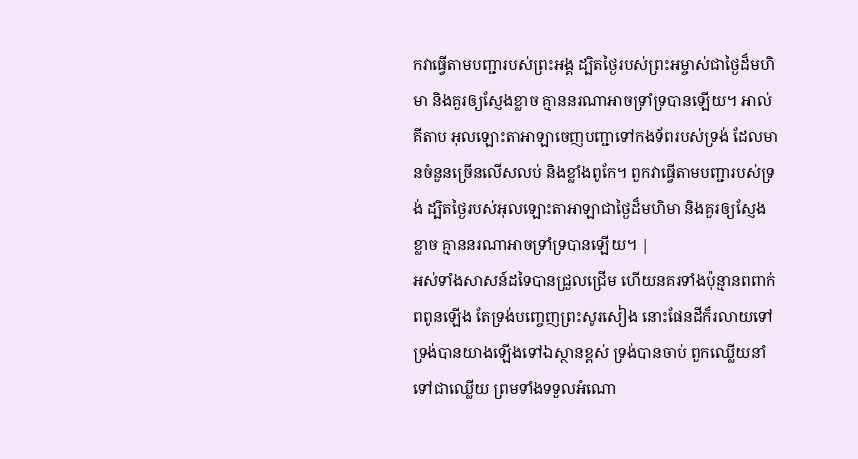កវាធ្វើតាមបញ្ជារបស់ព្រះអង្គ ដ្បិតថ្ងៃរបស់ព្រះអម្ចាស់ជាថ្ងៃដ៏មហិមា និងគួរឲ្យស្ញែងខ្លាច គ្មាននរណាអាចទ្រាំទ្របានឡើយ។ អាល់គីតាប អុលឡោះតាអាឡាចេញបញ្ជាទៅកងទ័ពរបស់ទ្រង់ ដែលមានចំនួនច្រើនលើសលប់ និងខ្លាំងពូកែ។ ពួកវាធ្វើតាមបញ្ជារបស់ទ្រង់ ដ្បិតថ្ងៃរបស់អុលឡោះតាអាឡាជាថ្ងៃដ៏មហិមា និងគួរឲ្យស្ញែងខ្លាច គ្មាននរណាអាចទ្រាំទ្របានឡើយ។ |
អស់ទាំងសាសន៍ដទៃបានជ្រួលជ្រើម ហើយនគរទាំងប៉ុន្មានពពាក់ពពូនឡើង តែទ្រង់បញ្ចេញព្រះសូរសៀង នោះផែនដីក៏រលាយទៅ
ទ្រង់បានយាងឡើងទៅឯស្ថានខ្ពស់ ទ្រង់បានចាប់ ពួកឈ្លើយនាំទៅជាឈ្លើយ ព្រមទាំងទទួលអំណោ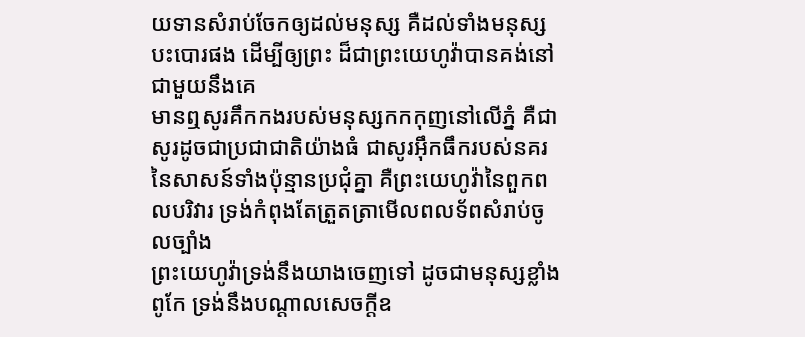យទានសំរាប់ចែកឲ្យដល់មនុស្ស គឺដល់ទាំងមនុស្សបះបោរផង ដើម្បីឲ្យព្រះ ដ៏ជាព្រះយេហូវ៉ាបានគង់នៅជាមួយនឹងគេ
មានឮសូរគឹកកងរបស់មនុស្សកកកុញនៅលើភ្នំ គឺជាសូរដូចជាប្រជាជាតិយ៉ាងធំ ជាសូរអ៊ឹកធឹករបស់នគរនៃសាសន៍ទាំងប៉ុន្មានប្រជុំគ្នា គឺព្រះយេហូវ៉ានៃពួកពលបរិវារ ទ្រង់កំពុងតែត្រួតត្រាមើលពលទ័ពសំរាប់ចូលច្បាំង
ព្រះយេហូវ៉ាទ្រង់នឹងយាងចេញទៅ ដូចជាមនុស្សខ្លាំងពូកែ ទ្រង់នឹងបណ្តាលសេចក្ដីឧ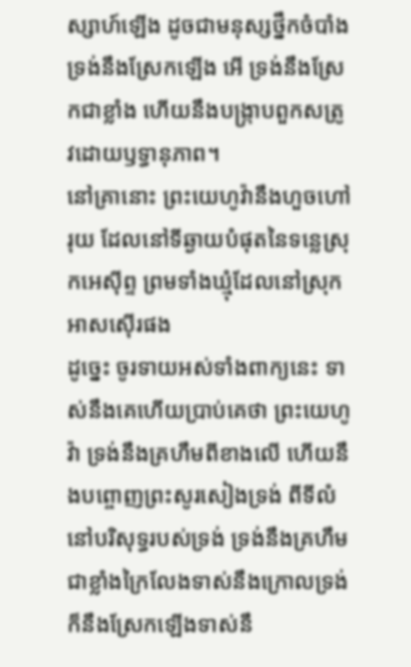ស្សាហ៍ឡើង ដូចជាមនុស្សថ្នឹកចំបាំង ទ្រង់នឹងស្រែកឡើង អើ ទ្រង់នឹងស្រែកជាខ្លាំង ហើយនឹងបង្ក្រាបពួកសត្រូវដោយឫទ្ធានុភាព។
នៅគ្រានោះ ព្រះយេហូវ៉ានឹងហួចហៅរុយ ដែលនៅទីឆ្ងាយបំផុតនៃទន្លេស្រុកអេស៊ីព្ទ ព្រមទាំងឃ្មុំដែលនៅស្រុកអាសស៊ើរផង
ដូច្នេះ ចូរទាយអស់ទាំងពាក្យនេះ ទាស់នឹងគេហើយប្រាប់គេថា ព្រះយេហូវ៉ា ទ្រង់នឹងគ្រហឹមពីខាងលើ ហើយនឹងបព្ចោញព្រះសូរសៀងទ្រង់ ពីទីលំនៅបរិសុទ្ធរបស់ទ្រង់ ទ្រង់នឹងគ្រហឹមជាខ្លាំងក្រៃលែងទាស់នឹងក្រោលទ្រង់ ក៏នឹងស្រែកឡើងទាស់នឹ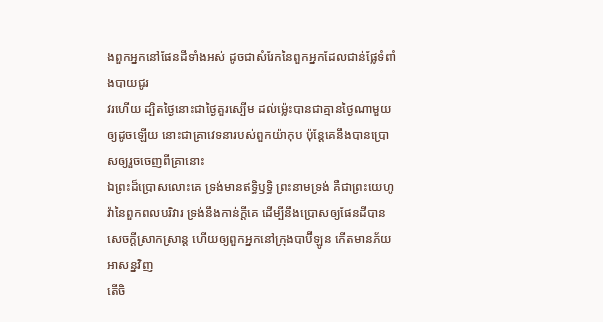ងពួកអ្នកនៅផែនដីទាំងអស់ ដូចជាសំរែកនៃពួកអ្នកដែលជាន់ផ្លែទំពាំងបាយជូរ
វរហើយ ដ្បិតថ្ងៃនោះជាថ្ងៃគួរស្បើម ដល់ម៉្លេះបានជាគ្មានថ្ងៃណាមួយឲ្យដូចឡើយ នោះជាគ្រាវេទនារបស់ពួកយ៉ាកុប ប៉ុន្តែគេនឹងបានប្រោសឲ្យរួចចេញពីគ្រានោះ
ឯព្រះដ៏ប្រោសលោះគេ ទ្រង់មានឥទ្ធិឫទ្ធិ ព្រះនាមទ្រង់ គឺជាព្រះយេហូវ៉ានៃពួកពលបរិវារ ទ្រង់នឹងកាន់ក្តីគេ ដើម្បីនឹងប្រោសឲ្យផែនដីបានសេចក្ដីស្រាកស្រាន្ត ហើយឲ្យពួកអ្នកនៅក្រុងបាប៊ីឡូន កើតមានភ័យអាសន្នវិញ
តើចិ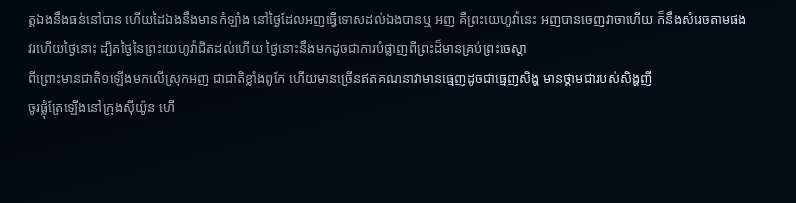ត្តឯងនឹងធន់នៅបាន ហើយដៃឯងនឹងមានកំឡាំង នៅថ្ងៃដែលអញធ្វើទោសដល់ឯងបានឬ អញ គឺព្រះយេហូវ៉ានេះ អញបានចេញវាចាហើយ ក៏នឹងសំរេចតាមផង
វរហើយថ្ងៃនោះ ដ្បិតថ្ងៃនៃព្រះយេហូវ៉ាជិតដល់ហើយ ថ្ងៃនោះនឹងមកដូចជាការបំផ្លាញពីព្រះដ៏មានគ្រប់ព្រះចេស្តា
ពីព្រោះមានជាតិ១ឡើងមកលើស្រុកអញ ជាជាតិខ្លាំងពូកែ ហើយមានច្រើនឥតគណនាវាមានធ្មេញដូចជាធ្មេញសិង្ហ មានថ្គាមជារបស់សិង្ហញី
ចូរផ្លុំត្រែឡើងនៅក្រុងស៊ីយ៉ូន ហើ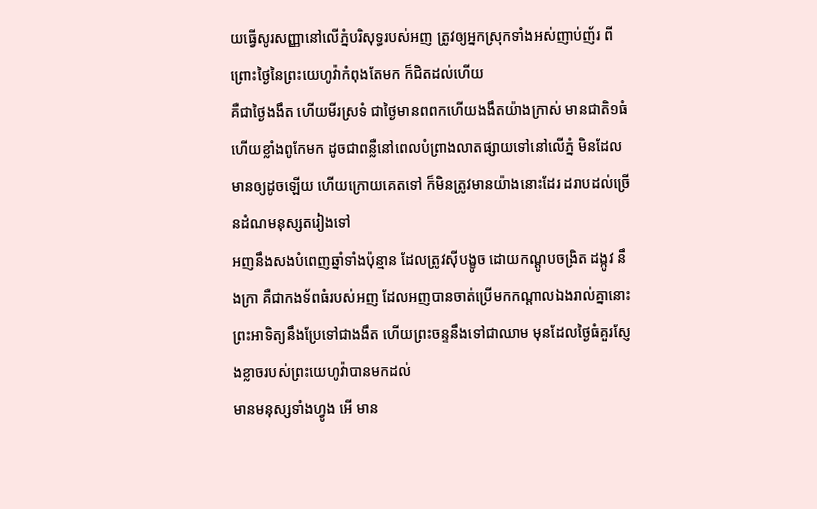យធ្វើសូរសញ្ញានៅលើភ្នំបរិសុទ្ធរបស់អញ ត្រូវឲ្យអ្នកស្រុកទាំងអស់ញាប់ញ័រ ពីព្រោះថ្ងៃនៃព្រះយេហូវ៉ាកំពុងតែមក ក៏ជិតដល់ហើយ
គឺជាថ្ងៃងងឹត ហើយមីរស្រទំ ជាថ្ងៃមានពពកហើយងងឹតយ៉ាងក្រាស់ មានជាតិ១ធំ ហើយខ្លាំងពូកែមក ដូចជាពន្លឺនៅពេលបំព្រាងលាតផ្សាយទៅនៅលើភ្នំ មិនដែលមានឲ្យដូចឡើយ ហើយក្រោយគេតទៅ ក៏មិនត្រូវមានយ៉ាងនោះដែរ ដរាបដល់ច្រើនដំណមនុស្សតរៀងទៅ
អញនឹងសងបំពេញឆ្នាំទាំងប៉ុន្មាន ដែលត្រូវស៊ីបង្ខូច ដោយកណ្តូបចង្រិត ដង្កូវ នឹងក្រា គឺជាកងទ័ពធំរបស់អញ ដែលអញបានចាត់ប្រើមកកណ្តាលឯងរាល់គ្នានោះ
ព្រះអាទិត្យនឹងប្រែទៅជាងងឹត ហើយព្រះចន្ទនឹងទៅជាឈាម មុនដែលថ្ងៃធំគួរស្ញែងខ្លាចរបស់ព្រះយេហូវ៉ាបានមកដល់
មានមនុស្សទាំងហ្វូង អើ មាន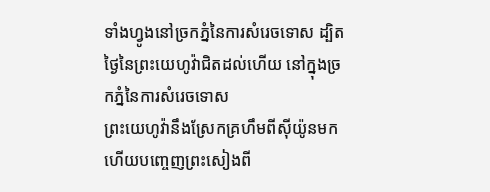ទាំងហ្វូងនៅច្រកភ្នំនៃការសំរេចទោស ដ្បិតថ្ងៃនៃព្រះយេហូវ៉ាជិតដល់ហើយ នៅក្នុងច្រកភ្នំនៃការសំរេចទោស
ព្រះយេហូវ៉ានឹងស្រែកគ្រហឹមពីស៊ីយ៉ូនមក ហើយបញ្ចេញព្រះសៀងពី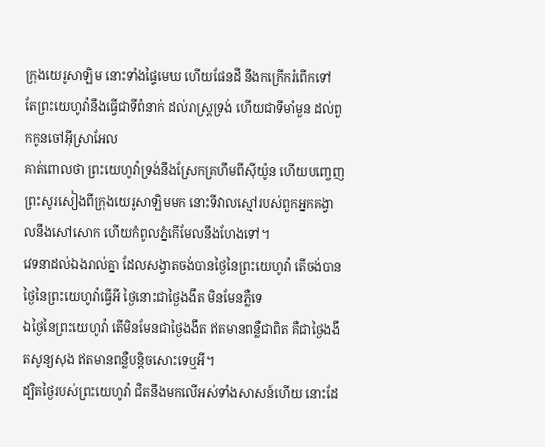ក្រុងយេរូសាឡិម នោះទាំងផ្ទៃមេឃ ហើយផែនដី នឹងកក្រើករំពើកទៅ តែព្រះយេហូវ៉ានឹងធ្វើជាទីពំនាក់ ដល់រាស្ត្រទ្រង់ ហើយជាទីមាំមួន ដល់ពួកកូនចៅអ៊ីស្រាអែល
គាត់ពោលថា ព្រះយេហូវ៉ាទ្រង់នឹងស្រែកគ្រហឹមពីស៊ីយ៉ូន ហើយបញ្ចេញព្រះសូរសៀងពីក្រុងយេរូសាឡិមមក នោះទីវាលស្មៅរបស់ពួកអ្នកគង្វាលនឹងសៅសោក ហើយកំពូលភ្នំកើមែលនឹងហែងទៅ។
វេទនាដល់ឯងរាល់គ្នា ដែលសង្វាតចង់បានថ្ងៃនៃព្រះយេហូវ៉ា តើចង់បានថ្ងៃនៃព្រះយេហូវ៉ាធ្វើអី ថ្ងៃនោះជាថ្ងៃងងឹត មិនមែនភ្លឺទេ
ឯថ្ងៃនៃព្រះយេហូវ៉ា តើមិនមែនជាថ្ងៃងងឹត ឥតមានពន្លឺជាពិត គឺជាថ្ងៃងងឹតសូន្យសុង ឥតមានពន្លឺបន្តិចសោះទេឬអី។
ដ្បិតថ្ងៃរបស់ព្រះយេហូវ៉ា ជិតនឹងមកលើអស់ទាំងសាសន៍ហើយ នោះដែ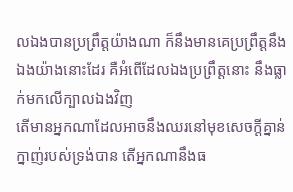លឯងបានប្រព្រឹត្តយ៉ាងណា ក៏នឹងមានគេប្រព្រឹត្តនឹងឯងយ៉ាងនោះដែរ គឺអំពើដែលឯងប្រព្រឹត្តនោះ នឹងធ្លាក់មកលើក្បាលឯងវិញ
តើមានអ្នកណាដែលអាចនឹងឈរនៅមុខសេចក្ដីគ្នាន់ក្នាញ់របស់ទ្រង់បាន តើអ្នកណានឹងធ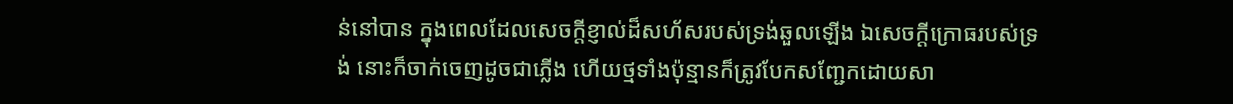ន់នៅបាន ក្នុងពេលដែលសេចក្ដីខ្ញាល់ដ៏សហ័សរបស់ទ្រង់ឆួលឡើង ឯសេចក្ដីក្រោធរបស់ទ្រង់ នោះក៏ចាក់ចេញដូចជាភ្លើង ហើយថ្មទាំងប៉ុន្មានក៏ត្រូវបែកសញ្ជែកដោយសា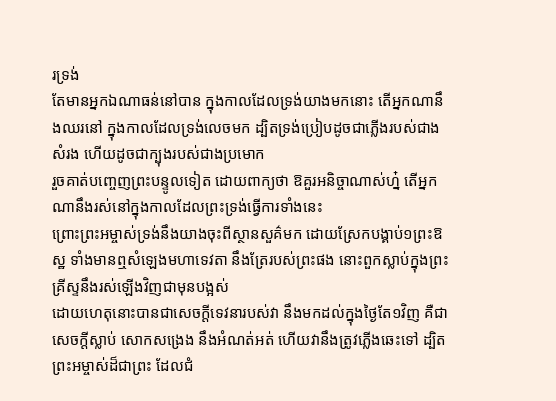រទ្រង់
តែមានអ្នកឯណាធន់នៅបាន ក្នុងកាលដែលទ្រង់យាងមកនោះ តើអ្នកណានឹងឈរនៅ ក្នុងកាលដែលទ្រង់លេចមក ដ្បិតទ្រង់ប្រៀបដូចជាភ្លើងរបស់ជាងសំរង ហើយដូចជាក្បុងរបស់ជាងប្រមោក
រួចគាត់បញ្ចេញព្រះបន្ទូលទៀត ដោយពាក្យថា ឱគួរអនិច្ចាណាស់ហ្ន៎ តើអ្នកណានឹងរស់នៅក្នុងកាលដែលព្រះទ្រង់ធ្វើការទាំងនេះ
ព្រោះព្រះអម្ចាស់ទ្រង់នឹងយាងចុះពីស្ថានសួគ៌មក ដោយស្រែកបង្គាប់១ព្រះឱស្ឋ ទាំងមានឮសំឡេងមហាទេវតា នឹងត្រែរបស់ព្រះផង នោះពួកស្លាប់ក្នុងព្រះគ្រីស្ទនឹងរស់ឡើងវិញជាមុនបង្អស់
ដោយហេតុនោះបានជាសេចក្ដីទេវនារបស់វា នឹងមកដល់ក្នុងថ្ងៃតែ១វិញ គឺជាសេចក្ដីស្លាប់ សោកសង្រេង នឹងអំណត់អត់ ហើយវានឹងត្រូវភ្លើងឆេះទៅ ដ្បិតព្រះអម្ចាស់ដ៏ជាព្រះ ដែលជំ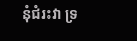នុំជំរះវា ទ្រ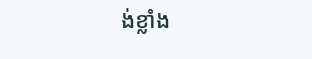ង់ខ្លាំង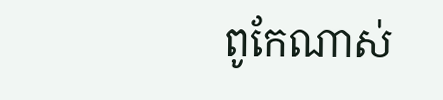ពូកែណាស់